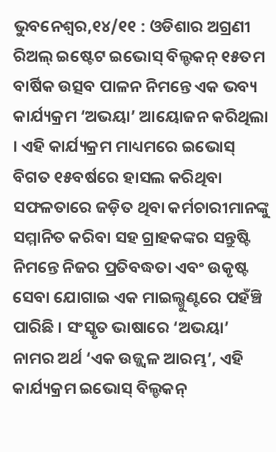ଭୁବନେଶ୍ୱର,୧୪/୧୧ : ଓଡିଶାର ଅଗ୍ରଣୀ ରିଅଲ୍ ଇଷ୍ଟେଟ ଇଭୋସ୍ ବିଲ୍ଡକନ୍ ୧୫ତମ ବାର୍ଷିକ ଉତ୍ସବ ପାଳନ ନିମନ୍ତେ ଏକ ଭବ୍ୟ କାର୍ଯ୍ୟକ୍ରମ ‘ଅଭୟା’ ଆୟୋଜନ କରିଥିଲା । ଏହି କାର୍ଯ୍ୟକ୍ରମ ମାଧ୍ୟମରେ ଇଭୋସ୍ ବିଗତ ୧୫ବର୍ଷରେ ହାସଲ କରିଥିବା ସଫଳତାରେ ଜଡ଼ିତ ଥିବା କର୍ମଚାରୀମାନଙ୍କୁ ସମ୍ମାନିତ କରିବା ସହ ଗ୍ରାହକଙ୍କର ସନ୍ତୁଷ୍ଟି ନିମନ୍ତେ ନିଜର ପ୍ରତିବଦ୍ଧତା ଏବଂ ଉକୃଷ୍ଟ ସେବା ଯୋଗାଇ ଏକ ମାଇଲ୍ଖୁଣ୍ଟରେ ପହଁଞ୍ଚି ପାରିଛି । ସଂସ୍କୃତ ଭାଷାରେ ‘ଅଭୟା’ ନାମର ଅର୍ଥ ‘ଏକ ଉଜ୍ଜ୍ୱଳ ଆରମ୍ଭ’, ଏହି କାର୍ଯ୍ୟକ୍ରମ ଇଭୋସ୍ ବିଲ୍ଡକନ୍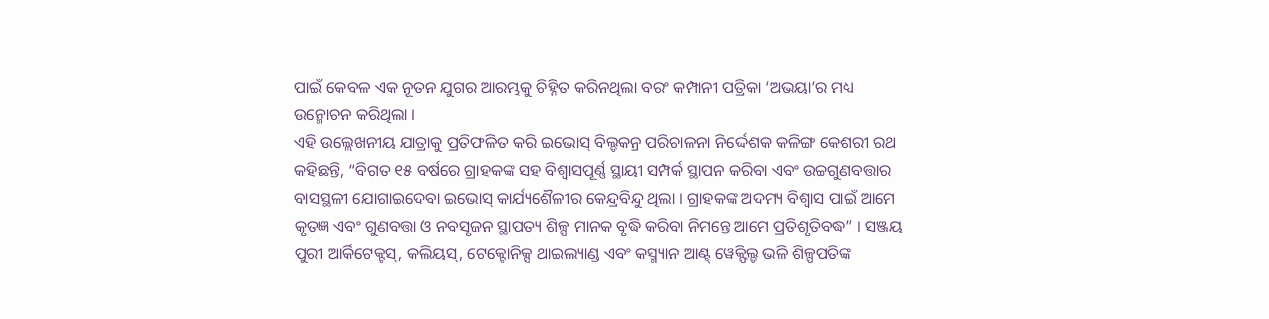ପାଇଁ କେବଳ ଏକ ନୂତନ ଯୁଗର ଆରମ୍ଭକୁ ଚିହ୍ନିତ କରିନଥିଲା ବରଂ କମ୍ପାନୀ ପତ୍ରିକା ‘ଅଭୟା’ର ମଧ୍ୟ ଉନ୍ମୋଚନ କରିଥିଲା ।
ଏହି ଉଲ୍ଲେଖନୀୟ ଯାତ୍ରାକୁ ପ୍ରତିଫଳିତ କରି ଇଭୋସ୍ ବିଲ୍ଡକନ୍ର ପରିଚାଳନା ନିର୍ଦ୍ଦେଶକ କଳିଙ୍ଗ କେଶରୀ ରଥ କହିଛନ୍ତି, “ବିଗତ ୧୫ ବର୍ଷରେ ଗ୍ରାହକଙ୍କ ସହ ବିଶ୍ୱାସପୂର୍ଣ୍ଣ ସ୍ଥାୟୀ ସମ୍ପର୍କ ସ୍ଥାପନ କରିବା ଏବଂ ଉଚ୍ଚଗୁଣବତ୍ତାର ବାସସ୍ଥଳୀ ଯୋଗାଇଦେବା ଇଭୋସ୍ କାର୍ଯ୍ୟଶୈଳୀର କେନ୍ଦ୍ରବିନ୍ଦୁ ଥିଲା । ଗ୍ରାହକଙ୍କ ଅଦମ୍ୟ ବିଶ୍ୱାସ ପାଇଁ ଆମେ କୃତଜ୍ଞ ଏବଂ ଗୁଣବତ୍ତା ଓ ନବସୃଜନ ସ୍ଥାପତ୍ୟ ଶିଳ୍ପ ମାନକ ବୃଦ୍ଧି କରିବା ନିମନ୍ତେ ଆମେ ପ୍ରତିଶୃତିବଦ୍ଧ” । ସଞ୍ଜୟ ପୁରୀ ଆର୍କିଟେକ୍ଟସ୍, କଲିୟସ୍, ଟେକ୍ଟୋନିକ୍ସ ଥାଇଲ୍ୟାଣ୍ଡ ଏବଂ କସ୍ମ୍ୟାନ ଆଣ୍ଟ୍ ୱେକ୍ଫିଲ୍ଡ ଭଳି ଶିଳ୍ପପତିଙ୍କ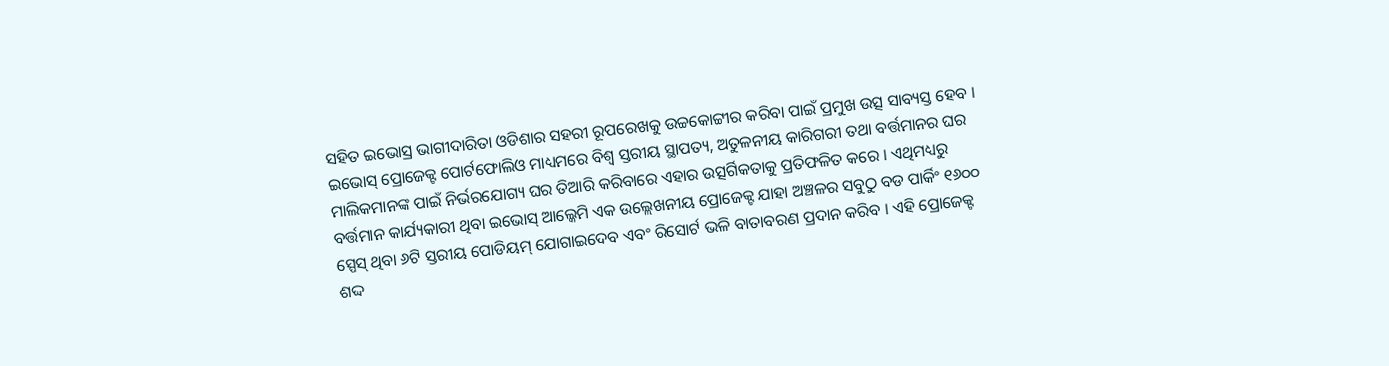ସହିତ ଇଭୋସ୍ର ଭାଗୀଦାରିତା ଓଡିଶାର ସହରୀ ରୂପରେଖକୁ ଉଚ୍ଚକୋଟ୍ଟୀର କରିବା ପାଇଁ ପ୍ରମୁଖ ଉତ୍ସ ସାବ୍ୟସ୍ତ ହେବ ।
ଇଭୋସ୍ ପ୍ରୋଜେକ୍ଟ ପୋର୍ଟଫୋଲିଓ ମାଧ୍ୟମରେ ବିଶ୍ୱ ସ୍ତରୀୟ ସ୍ଥାପତ୍ୟ, ଅତୁଳନୀୟ କାରିଗରୀ ତଥା ବର୍ତ୍ତମାନର ଘର ମାଲିକମାନଙ୍କ ପାଇଁ ନିର୍ଭରଯୋଗ୍ୟ ଘର ତିଆରି କରିବାରେ ଏହାର ଉତ୍ସର୍ଗିକତାକୁ ପ୍ରତିଫଳିତ କରେ । ଏଥିମଧ୍ୟରୁ ବର୍ତ୍ତମାନ କାର୍ଯ୍ୟକାରୀ ଥିବା ଇଭୋସ୍ ଆଲ୍କେମି ଏକ ଉଲ୍ଲେଖନୀୟ ପ୍ରୋଜେକ୍ଟ ଯାହା ଅଞ୍ଚଳର ସବୁଠୁ ବଡ ପାର୍କିଂ ୧୬୦୦ ସ୍ପେସ୍ ଥିବା ୬ଟି ସ୍ତରୀୟ ପୋଡିୟମ୍ ଯୋଗାଇଦେବ ଏବଂ ରିସୋର୍ଟ ଭଳି ବାତାବରଣ ପ୍ରଦାନ କରିବ । ଏହି ପ୍ରୋଜେକ୍ଟ ଶଦ୍ଦ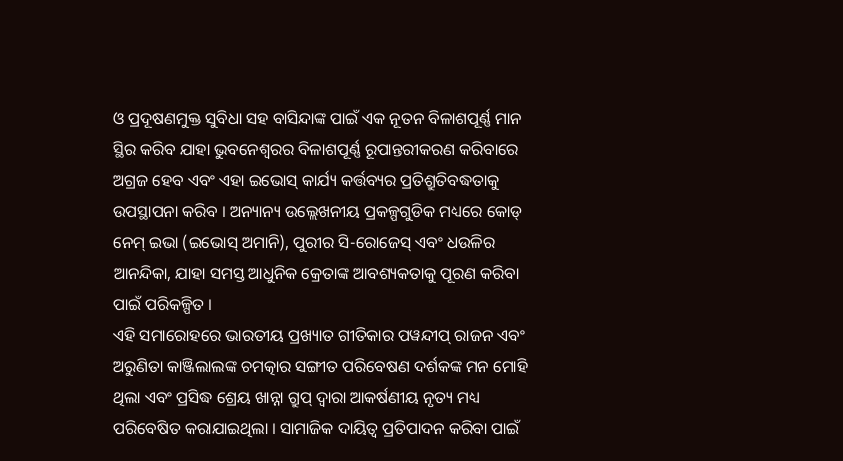ଓ ପ୍ରଦୂଷଣମୁକ୍ତ ସୁବିଧା ସହ ବାସିନ୍ଦାଙ୍କ ପାଇଁ ଏକ ନୂତନ ବିଳାଶପୂର୍ଣ୍ଣ ମାନ ସ୍ଥିର କରିବ ଯାହା ଭୁବନେଶ୍ୱରର ବିଳାଶପୂର୍ଣ୍ଣ ରୂପାନ୍ତରୀକରଣ କରିବାରେ ଅଗ୍ରଜ ହେବ ଏବଂ ଏହା ଇଭୋସ୍ କାର୍ଯ୍ୟ କର୍ତ୍ତବ୍ୟର ପ୍ରତିଶ୍ରୁତିବଦ୍ଧତାକୁ ଉପସ୍ଥାପନା କରିବ । ଅନ୍ୟାନ୍ୟ ଉଲ୍ଲେଖନୀୟ ପ୍ରକଳ୍ପଗୁଡିକ ମଧ୍ୟରେ କୋଡ୍ ନେମ୍ ଇଭା (ଇଭୋସ୍ ଅମାନି), ପୁରୀର ସି-ରୋଜେସ୍ ଏବଂ ଧଉଳିର ଆନନ୍ଦିକା, ଯାହା ସମସ୍ତ ଆଧୁନିକ କ୍ରେତାଙ୍କ ଆବଶ୍ୟକତାକୁ ପୂରଣ କରିବା ପାଇଁ ପରିକଳ୍ପିତ ।
ଏହି ସମାରୋହରେ ଭାରତୀୟ ପ୍ରଖ୍ୟାତ ଗୀତିକାର ପୱନ୍ଦୀପ୍ ରାଜନ ଏବଂ ଅରୁଣିତା କାଞ୍ଜିଲାଲଙ୍କ ଚମତ୍କାର ସଙ୍ଗୀତ ପରିବେଷଣ ଦର୍ଶକଙ୍କ ମନ ମୋହି ଥିଲା ଏବଂ ପ୍ରସିଦ୍ଧ ଶ୍ରେୟ ଖାନ୍ନା ଗ୍ରୁପ୍ ଦ୍ୱାରା ଆକର୍ଷଣୀୟ ନୃତ୍ୟ ମଧ୍ୟ ପରିବେଷିତ କରାଯାଇଥିଲା । ସାମାଜିକ ଦାୟିତ୍ୱ ପ୍ରତିପାଦନ କରିବା ପାଇଁ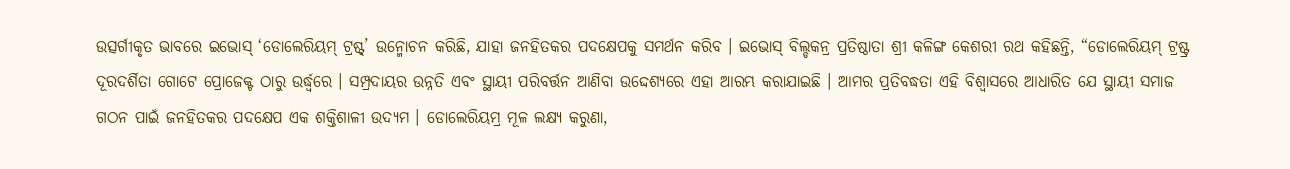ଉତ୍ସର୍ଗୀକୃତ ଭାବରେ ଇଭୋସ୍ ‘ଡୋଲେରିୟମ୍ ଟ୍ରଷ୍ଟ୍’ ଉନ୍ମୋଚନ କରିଛି, ଯାହା ଜନହିତକର ପଦକ୍ଷେପକୁ ସମର୍ଥନ କରିବ । ଇଭୋସ୍ ବିଲ୍ଡକନ୍ର ପ୍ରତିଷ୍ଠାତା ଶ୍ରୀ କଳିଙ୍ଗ କେଶରୀ ରଥ କହିଛନ୍ତି, “ଡୋଲେରିୟମ୍ ଟ୍ରଷ୍ଟ୍ର ଦୂରଦର୍ଶିତା ଗୋଟେ ପ୍ରୋଜେକ୍ଟ ଠାରୁ ଉର୍ଦ୍ଧ୍ୱରେ । ସମ୍ପ୍ରଦାୟର ଉନ୍ନତି ଏବଂ ସ୍ଥାୟୀ ପରିବର୍ତ୍ତନ ଆଣିବା ଉଦ୍ଦେଶ୍ୟରେ ଏହା ଆରମ୍ଭ କରାଯାଇଛି । ଆମର ପ୍ରତିବଦ୍ଧତା ଏହି ବିଶ୍ୱାସରେ ଆଧାରିତ ଯେ ସ୍ଥାୟୀ ସମାଜ ଗଠନ ପାଇଁ ଜନହିତକର ପଦକ୍ଷେପ ଏକ ଶକ୍ତିଶାଳୀ ଉଦ୍ୟମ । ଡୋଲେରିୟମ୍ର ମୂଳ ଲକ୍ଷ୍ୟ କରୁଣା,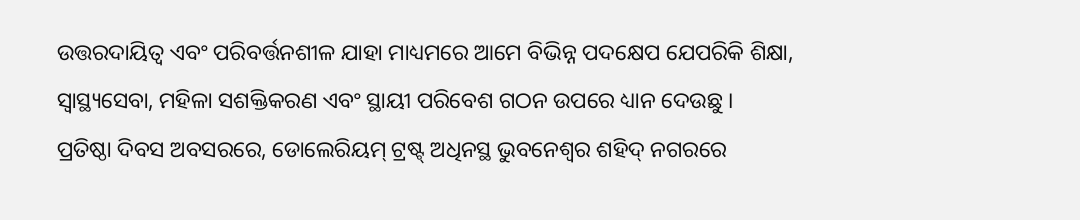ଉତ୍ତରଦାୟିତ୍ୱ ଏବଂ ପରିବର୍ତ୍ତନଶୀଳ ଯାହା ମାଧ୍ୟମରେ ଆମେ ବିଭିନ୍ନ ପଦକ୍ଷେପ ଯେପରିକି ଶିକ୍ଷା, ସ୍ୱାସ୍ଥ୍ୟସେବା, ମହିଳା ସଶକ୍ତିକରଣ ଏବଂ ସ୍ଥାୟୀ ପରିବେଶ ଗଠନ ଉପରେ ଧ୍ୟାନ ଦେଉଛୁ ।
ପ୍ରତିଷ୍ଠା ଦିବସ ଅବସରରେ, ଡୋଲେରିୟମ୍ ଟ୍ରଷ୍ଟ୍ ଅଧିନସ୍ଥ ଭୁବନେଶ୍ୱର ଶହିଦ୍ ନଗରରେ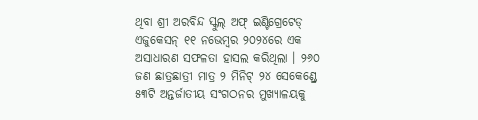ଥିବା ଶ୍ରୀ ଅରବିନ୍ଦ ସ୍କୁଲ୍ ଅଫ୍ ଇଣ୍ଟିଗ୍ରେଟେଡ୍ ଏଜୁକେସନ୍ ୧୧ ନଭେମ୍ବର ୨୦୨୪ରେ ଏକ ଅସାଧାରଣ ସଫଳତା ହାସଲ କରିଥିଲା । ୨୬୦ ଜଣ ଛାତ୍ରଛାତ୍ରୀ ମାତ୍ର ୨ ମିନିଟ୍ ୨୪ ସେକେଣ୍ଡ୍ରେ ୫୩ଟି ଅନ୍ତର୍ଜାତୀୟ ସଂଗଠନର ମୁଖ୍ୟାଳୟକୁ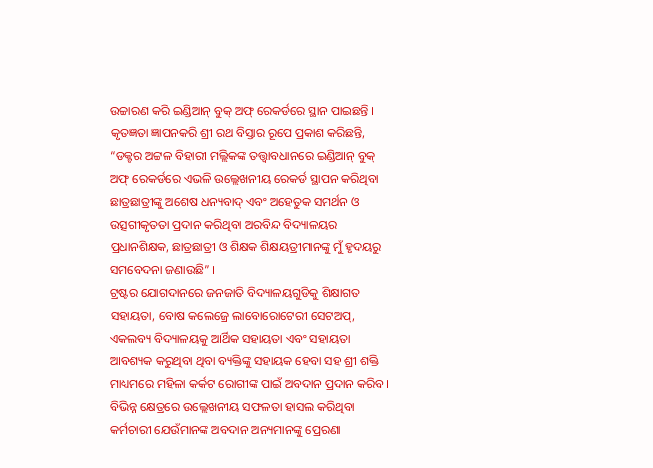ଉଚ୍ଚାରଣ କରି ଇଣ୍ଡିଆନ୍ ବୁକ୍ ଅଫ୍ ରେକର୍ଡରେ ସ୍ଥାନ ପାଇଛନ୍ତି । କୃତଜ୍ଞତା ଜ୍ଞାପନକରି ଶ୍ରୀ ରଥ ବିସ୍ତାର ରୂପେ ପ୍ରକାଶ କରିଛନ୍ତି, “ଡକ୍ଟର ଅଟ୍ଟଳ ବିହାରୀ ମଲ୍ଲିକଙ୍କ ତତ୍ତ୍ୱାବଧାନରେ ଇଣ୍ଡିଆନ୍ ବୁକ୍ ଅଫ୍ ରେକର୍ଡରେ ଏଭଳି ଉଲ୍ଲେଖନୀୟ ରେକର୍ଡ ସ୍ଥାପନ କରିଥିବା ଛାତ୍ରଛାତ୍ରୀଙ୍କୁ ଅଶେଷ ଧନ୍ୟବାଦ୍ ଏବଂ ଅହେତୁକ ସମର୍ଥନ ଓ ଉତ୍ସଗୀକୃତତା ପ୍ରଦାନ କରିଥିବା ଅରବିନ୍ଦ ବିଦ୍ୟାଳୟର ପ୍ରଧାନଶିକ୍ଷକ, ଛାତ୍ରଛାତ୍ରୀ ଓ ଶିକ୍ଷକ ଶିକ୍ଷୟତ୍ରୀମାନଙ୍କୁ ମୁଁ ହୃଦୟରୁ ସମବେଦନା ଜଣାଉଛି” ।
ଟ୍ରଷ୍ଟର ଯୋଗଦାନରେ ଜନଜାତି ବିଦ୍ୟାଳୟଗୁଡିକୁ ଶିକ୍ଷାଗତ ସହାୟତା, ବୋଷ କଲେଜ୍ରେ ଲାବୋରୋଟେରୀ ସେଟଅପ୍, ଏକଲବ୍ୟ ବିଦ୍ୟାଳୟକୁ ଆର୍ଥିକ ସହାୟତା ଏବଂ ସହାୟତା ଆବଶ୍ୟକ କରୁଥିବା ଥିବା ବ୍ୟକ୍ତିଙ୍କୁ ସହାୟକ ହେବା ସହ ଶ୍ରୀ ଶକ୍ତି ମାଧ୍ୟମରେ ମହିଳା କର୍କଟ ରୋଗୀଙ୍କ ପାଇଁ ଅବଦାନ ପ୍ରଦାନ କରିବ ।
ବିଭିନ୍ନ କ୍ଷେତ୍ରରେ ଉଲ୍ଲେଖନୀୟ ସଫଳତା ହାସଲ କରିଥିବା କର୍ମଚାରୀ ଯେଉଁମାନଙ୍କ ଅବଦାନ ଅନ୍ୟମାନଙ୍କୁ ପ୍ରେରଣା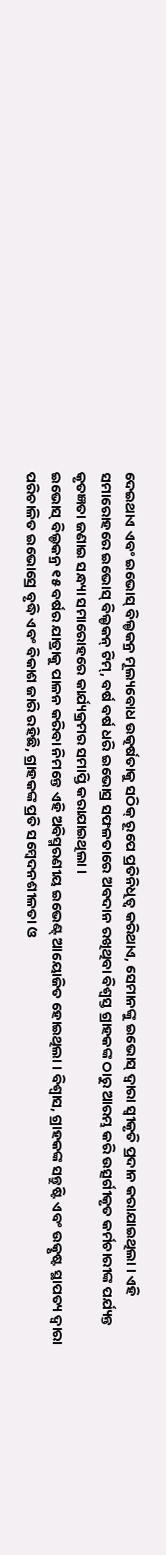ଦେଇଥାଏ ଏବଂ ଇଭୋସ୍ ବିଲ୍ଡକନ୍ର ମୂଲ୍ୟବୋଧ ଉତ୍କର୍ଷତାକୁ ସଠିକ୍ ରୂପେ ପ୍ରତିନିଧିତ୍ୱ କରିଥାଏ, ସେମାନଙ୍କୁ ଇଭୋସ୍ ଦ୍ୱାରା ସ୍ୱୀକୃତି ପ୍ରଦାନ କରାଯାଇଥିଲା । ଏହି ସମାରୋହରେ ଇଭୋସ୍ ବିଲ୍ଡକନ୍ ଟିମ୍, ବର୍ଷ ବର୍ଷ ଧରି ଇଭୋସ୍ର ସଫଳତାରେ ଅବଦାନ ରଖିଥିବା ବିଶ୍ୱସ୍ତ ଗ୍ରାହକଙ୍କ ଠାରୁ ଆରମ୍ଭ କରି ଉତ୍ସର୍ଗୀକୃତ କର୍ମଚାରୀଙ୍କ ପର୍ଯ୍ୟନ୍ତ କୃତଜ୍ଞତା ଜଣାଇ ସନ୍ଧ୍ୟା ସମାରୋହରେ କାର୍ଯ୍ୟକ୍ରମର ସମାପ୍ତି କରାଯାଇଥିଲା ।
ଇଭୋସ୍ ବିଲ୍ଡକନ୍ର ୧୫ ବର୍ଷର ଯାତ୍ରାକୁ ପାଳନ କରିବା ନିମନ୍ତେ ଏହି ଅବିସ୍ମରଣୀୟ ଇଭେଣ୍ଟ୍ ଆୟୋଜିତ ହୋଇଥିଲା । ବିଶ୍ୱାସ, ଗ୍ରାହକଙ୍କ ସନ୍ତୁଷ୍ଟି ଏବଂ ଉତ୍କୃଷ୍ଟ ସ୍ଥାପତ୍ୟ ଦ୍ୱାରା ପରିଚାଳିତ ଇଭୋସ୍ରେ ବୃଦ୍ଧି ଏବଂ ବିକାଶ ଜାରି ରହିଛି, ଗ୍ରାହକଙ୍କ ପ୍ରତି ସମ୍ବେଦନଶୀଳତା ଓ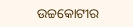ଉଚ୍ଚକୋଟୀର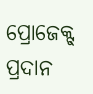ପ୍ରୋଜେକ୍ଟ୍ ପ୍ରଦାନ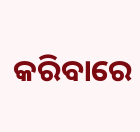କରିବାରେ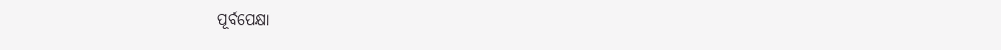ପୂର୍ବପେକ୍ଷା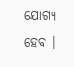ଯୋଗ୍ୟ ହେବ ।